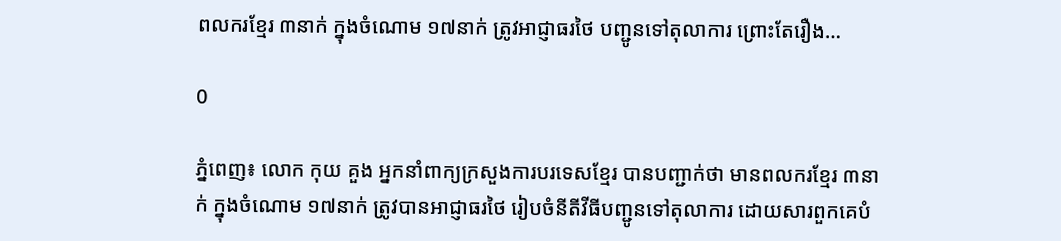ពលករខ្មែរ ៣នាក់ ក្នុងចំណោម ១៧នាក់ ត្រូវអាជ្ញាធរថៃ បញ្ជូនទៅតុលាការ ព្រោះតែរឿង…

0

ភ្នំពេញ៖ លោក កុយ គួង អ្នកនាំពាក្យក្រសួងការបរទេសខ្មែរ បានបញ្ជាក់ថា មានពលករខ្មែរ ៣នាក់ ក្នុងចំណោម ១៧នាក់ ត្រូវបានអាជ្ញាធរថៃ រៀបចំនីតីវីធីបញ្ជូនទៅតុលាការ ដោយសារពួកគេបំ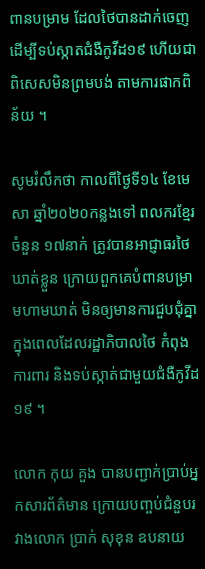ពានបម្រាម ដែលថៃបានដាក់ចេញ ដើម្បីទប់ស្កាតជំងឺកូវីដ១៩ ហើយជាពិសេសមិនព្រមបង់ តាមការផាកពិន័យ ។

សូមរំលឹកថា កាលពីថ្ងៃទី១៤ ខែមេសា ឆ្នាំ២០២០កន្លងទៅ ពលករខ្មែរចំនួន ១៧នាក់ ត្រូវបានអាជ្ញាធរថៃ ឃាត់ខ្លួន ក្រោយពួកគេបំពានបម្រាមហាមឃាត់ មិនឲ្យមានការជួបជុំគ្នា ក្នុងពេលដែលរដ្ឋាភិបាលថៃ កំពុងការពារ និងទប់ស្កាត់ជាមួយជំងឺកូវីដ១៩ ។

លោក កុយ គួង បានបញ្ជាក់ប្រាប់អ្នកសារព័ត៌មាន ក្រោយបញ្ចប់ជំនួបរវាងលោក ប្រាក់ សុខុន ឧបនាយ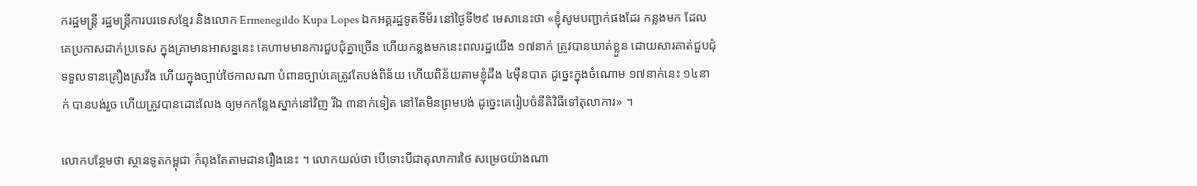ករដ្ឋមន្ត្រី រដ្ឋមន្ត្រីការបរទេសខ្មែរ និងលោក Ermenegildo Kupa Lopes ឯកអគ្គរដ្ឋទូតទីម័រ នៅថ្ងៃទី២៩ មេសានេះថា «ខ្ញុំសូមបញ្ជាក់ផងដែរ កន្លងមក ដែលគេប្រកាសដាក់ប្រទេស ក្នុងគ្រាមានអាសន្ននេះ គេហាមមានការជួបជុំគ្នាច្រើន ហើយកន្លងមកនេះពលរដ្ឋយើង ១៧នាក់ ត្រូវបានឃាត់ខ្លួន ដោយសារគាត់ជួបជុំ ទទួលទានគ្រឿងស្រវឹង ហើយក្នុងច្បាប់ថៃកាលណា បំពានច្បាប់គេត្រូវតែបង់ពិន័យ ហើយពិន័យតាមខ្ញុំដឹង ៤ម៉ឺនបាត ដូច្នេះក្នុងចំណោម ១៧នាក់នេះ ១៤នាក់ បានបង់រួច ហើយត្រូវបានដោះលែង ឲ្យមកកន្លែងស្នាក់នៅវិញ រីឯ ៣នាក់ទៀត នៅតែមិនព្រមបង់ ដូច្នេះគេរៀបចំនីតិវិធីទៅតុលាការ» ។

លោកបន្ថែមថា ស្ថានទូតកម្ពុជា កំពុងតែតាមដានរឿងនេះ ។ លោកយល់ថា បើទោះបីជាតុលាការថៃ សម្រេចយ៉ាងណា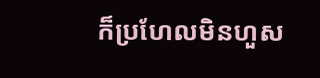ក៏ប្រហែលមិនហួស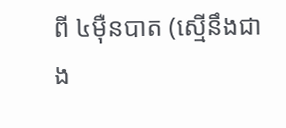ពី ៤ម៉ឺនបាត (ស្មើនឹងជាង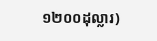១២០០ដុល្លារ)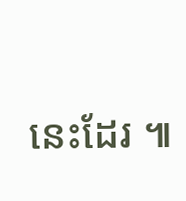នេះដែរ ៕